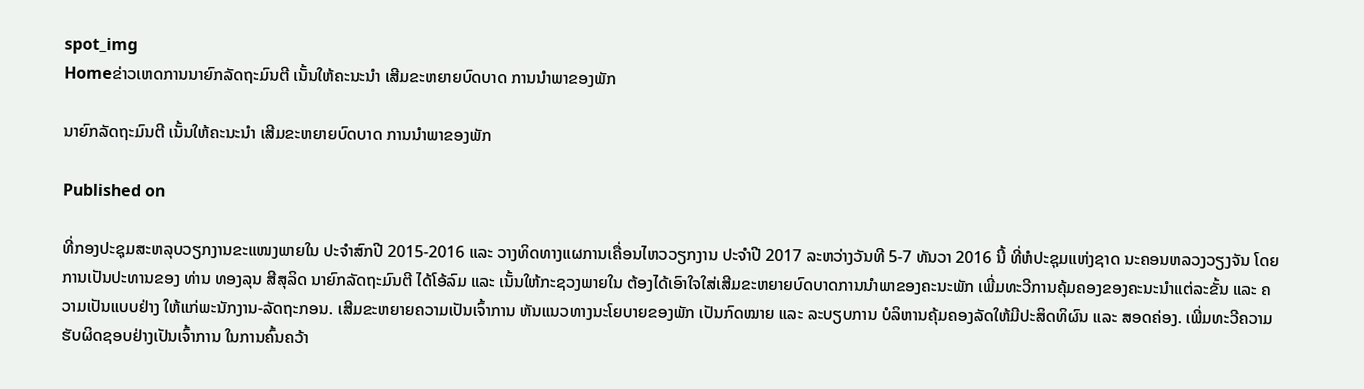spot_img
Homeຂ່າວເຫດການນາຍົກລັດຖະມົນຕີ ເນັ້ນໃຫ້ຄະນະນໍາ ເສີມຂະຫຍາຍບົດບາດ ການນຳພາຂອງພັກ

ນາຍົກລັດຖະມົນຕີ ເນັ້ນໃຫ້ຄະນະນໍາ ເສີມຂະຫຍາຍບົດບາດ ການນຳພາຂອງພັກ

Published on

ທີ່ກອງປະຊຸມສະຫລຸບວຽກງານຂະແໜງພາຍໃນ ປະຈຳສົກປີ 2015-2016 ແລະ ວາງທິດທາງແຜການເຄື່ອນໄຫວວຽກງານ ປະຈຳປີ 2017 ລະຫວ່າງວັນທີ 5-7 ທັນວາ 2016 ນີ້ ທີ່ຫໍປະຊຸມແຫ່ງຊາດ ນະຄອນຫລວງວຽງຈັນ ໂດຍການເປັນປະທານຂອງ ທ່ານ ທອງລຸນ ສີສຸລິດ ນາຍົກລັດຖະມົນຕີ ໄດ້ໂອ້ລົມ ແລະ ເນັ້ນໃຫ້ກະຊວງພາຍໃນ ຕ້ອງໄດ້ເອົາໃຈໃສ່ເສີມຂະຫຍາຍບົດບາດການນຳພາຂອງຄະນະພັກ ເພີ່ມທະວີການຄຸ້ມຄອງຂອງຄະນະນຳແຕ່ລະຂັ້ນ ແລະ ຄວາມເປັນແບບຢ່າງ ໃຫ້ແກ່ພະນັກງານ-ລັດຖະກອນ. ເສີມຂະຫຍາຍຄວາມເປັນເຈົ້າການ ຫັນແນວທາງນະໂຍບາຍຂອງພັກ ເປັນກົດໝາຍ ແລະ ລະບຽບການ ບໍລິຫານຄຸ້ມຄອງລັດໃຫ້ມີປະສິດທິຜົນ ແລະ ສອດຄ່ອງ. ເພີ່ມທະວີຄວາມຮັບຜິດຊອບຢ່າງເປັນເຈົ້າການ ໃນການຄົ້ນຄວ້າ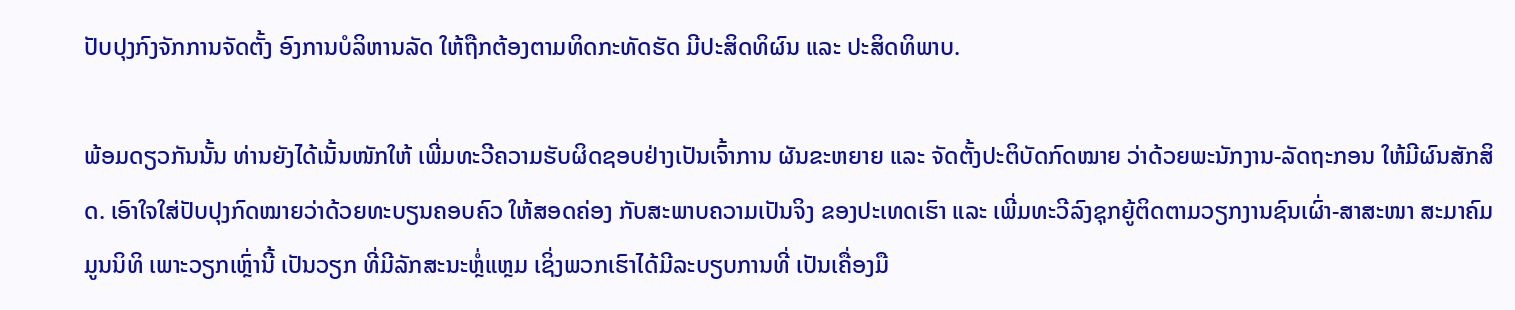ປັບປຸງກົງຈັກການຈັດຕັ້ງ ອົງການບໍລິຫານລັດ ໃຫ້ຖືກຕ້ອງຕາມທິດກະທັດຮັດ ມີປະສິດທິຜົນ ແລະ ປະສິດທິພາບ.

ພ້ອມດຽວກັນນັ້ນ ທ່ານຍັງໄດ້ເນັ້ນໜັກໃຫ້ ເພີ່ມທະວີຄວາມຮັບຜິດຊອບຢ່າງເປັນເຈົ້າການ ຜັນຂະຫຍາຍ ແລະ ຈັດຕັ້ງປະຕິບັດກົດໝາຍ ວ່າດ້ວຍພະນັກງານ-ລັດຖະກອນ ໃຫ້ມີຜົນສັກສິດ. ເອົາໃຈໃສ່ປັບປຸງກົດໝາຍວ່າດ້ວຍທະບຽນຄອບຄົວ ໃຫ້ສອດຄ່ອງ ກັບສະພາບຄວາມເປັນຈິງ ຂອງປະເທດເຮົາ ແລະ ເພີ່ມທະວີລົງຊຸກຍູ້ຕິດຕາມວຽກງານຊົນເຜົ່າ-ສາສະໜາ ສະມາຄົມມູນນິທິ ເພາະວຽກເຫຼົ່ານີ້ ເປັນວຽກ ທີ່ມີລັກສະນະຫຼໍ່ແຫຼມ ເຊິ່ງພວກເຮົາໄດ້ມີລະບຽບການທີ່ ເປັນເຄື່ອງມື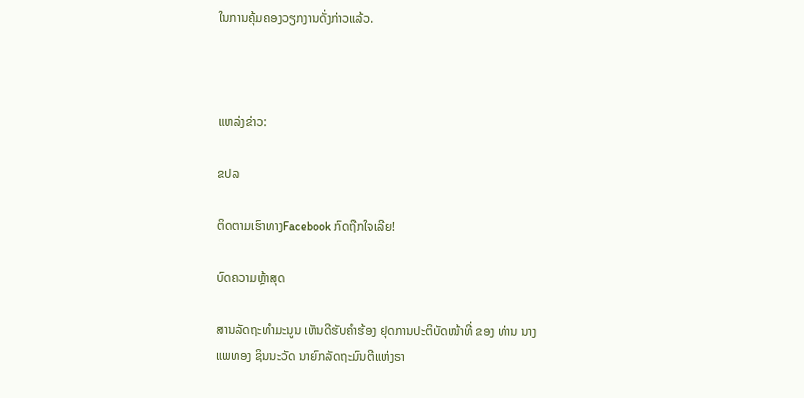ໃນການຄຸ້ມຄອງວຽກງານດັ່ງກ່າວແລ້ວ.



ແຫລ່ງຂ່າວ:

ຂປລ

ຕິດຕາມເຮົາທາງFacebook ກົດຖືກໃຈເລີຍ!

ບົດຄວາມຫຼ້າສຸດ

ສານລັດຖະທຳມະນູນ ເຫັນດີຮັບຄຳຮ້ອງ ຢຸດການປະຕິບັດໜ້າທີ່ ຂອງ ທ່ານ ນາງ ແພທອງ ຊິນນະວັດ ນາຍົກລັດຖະມົນຕີແຫ່ງຣາ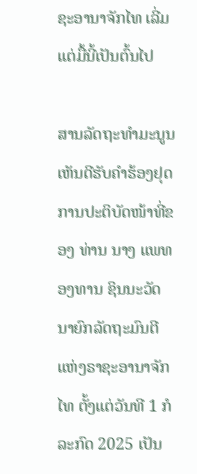ຊະອານາຈັກໄທ ເລີ່ມແຕ່ມື້ນີ້ເປັນຕົ້ນໄປ

ສານລັດຖະທຳມະນູນ ເຫັນດີຮັບຄຳຮ້ອງຢຸດການປະຕິບັດໜ້າທີ່ຂອງ ທ່ານ ນາງ ແພທອງທານ ຊິນນະວັດ ນາຍົກລັດຖະມົນຕີແຫ່ງຣາຊະອານາຈັກໄທ ຕັ້ງແຕ່ວັນທີ 1 ກໍລະກົດ 2025 ເປັນ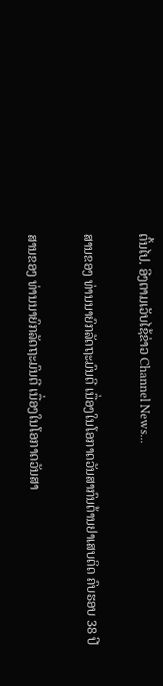ຕົ້ນໄປ. ອີງຕາມເວັບໄຊ້ຂ່າວ Channel News...

ສານຂອງ ທ່ານນາຍົກລັດຖະມົນຕີ ເນື່ອງໃນໂອກາດວັນສາກົນຕ້ານຢາເສບຕິດ ຄົບຮອບ 38 ປີ

ສານຂອງ ທ່ານນາຍົກລັດຖະມົນຕີ ເນື່ອງໃນໂອກາດວັນສາ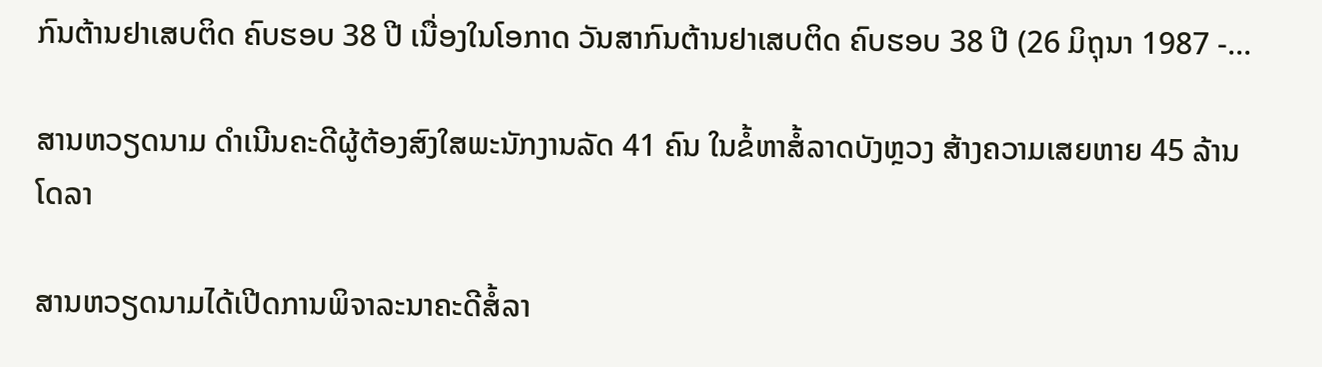ກົນຕ້ານຢາເສບຕິດ ຄົບຮອບ 38 ປີ ເນື່ອງໃນໂອກາດ ວັນສາກົນຕ້ານຢາເສບຕິດ ຄົບຮອບ 38 ປີ (26 ມິຖຸນາ 1987 -...

ສານຫວຽດນາມ ດຳເນີນຄະດີຜູ້ຕ້ອງສົງໃສພະນັກງານລັດ 41 ຄົນ ໃນຂໍ້ຫາສໍ້ລາດບັງຫຼວງ ສ້າງຄວາມເສຍຫາຍ 45 ລ້ານໂດລາ

ສານຫວຽດນາມໄດ້ເປີດການພິຈາລະນາຄະດີສໍ້ລາ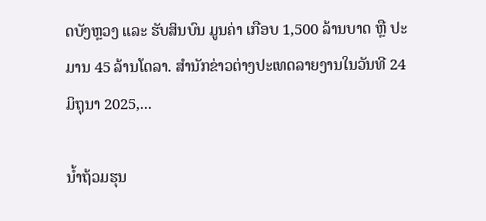ດບັງຫຼວງ ແລະ ຮັບສິນບົນ ມູນຄ່າ ເກືອບ 1,500 ລ້ານບາດ ຫຼື ປະມານ 45 ລ້ານໂດລາ. ສຳນັກຂ່າວຕ່າງປະເທດລາຍງານໃນວັນທີ 24 ມິຖຸນາ 2025,...

ນໍ້າຖ້ວມຮຸນ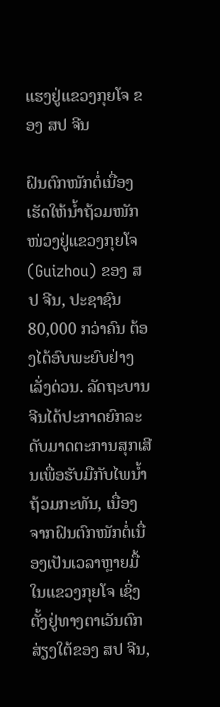ແຮງຢູ່ແຂວງກຸຍໂຈ ຂອງ ສປ ຈີນ

ຝົນຕົກໜັກຕໍ່ເນື່ອງເຮັດໃຫ້ນໍ້າຖ້ວມໜັກໜ່ວງຢູ່ແຂວງກຸຍໂຈ (Guizhou) ຂອງ ສປ ຈີນ, ປະຊາຊົນ 80,000 ກວ່າຄົນ ຕ້ອງໄດ້ອົບພະຍົບຢ່າງເລັ່ງດ່ວນ. ລັດຖະບານຈີນໄດ້ປະກາດຍົກລະດັບມາດຕະການສຸກເສີນເພື່ອຮັບມືກັບໄພນໍ້າຖ້ວມກະທັນ, ເນື່ອງຈາກຝົນຕົກໜັກຕໍ່ເນື່ອງເປັນເວລາຫຼາຍມື້ໃນແຂວງກຸຍໂຈ ເຊິ່ງຕັ້ງຢູ່ທາງຕາເວັນຕົກສ່ຽງໃຕ້ຂອງ ສປ ຈີນ,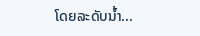ໂດຍລະດັບນໍ້າ...